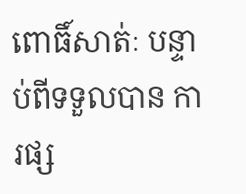ពោធិ៍សាត់ៈ បន្ទាប់ពីទទួលបាន ការផ្ស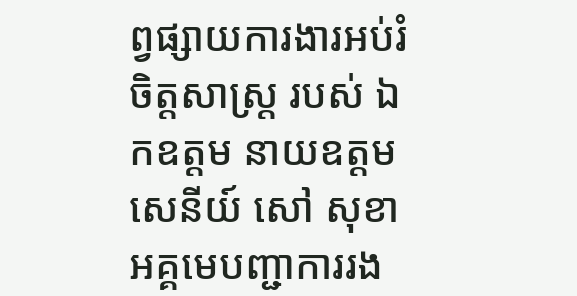ព្វផ្សាយការងារអប់រំចិត្តសាស្ត្រ របស់ ឯកឧត្តម នាយឧត្តមសេនីយ៍ សៅ សុខា អគ្គមេបញ្ជាការរង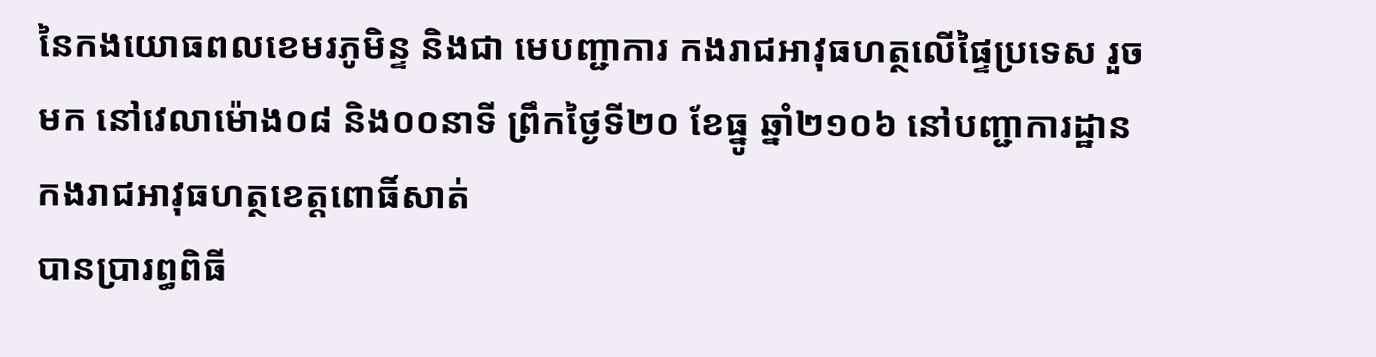នៃកងយោធពលខេមរភូមិន្ទ និងជា មេបញ្ជាការ កងរាជអាវុធហត្ថលើផ្ទៃប្រទេស រួចមក នៅវេលាម៉ោង០៨ និង០០នាទី ព្រឹកថ្ងៃទី២០ ខែធ្នូ ឆ្នាំ២១០៦ នៅបញ្ជាការដ្ឋាន កងរាជអាវុធហត្ថខេត្តពោធិ៍សាត់
បានប្រារព្ធពិធី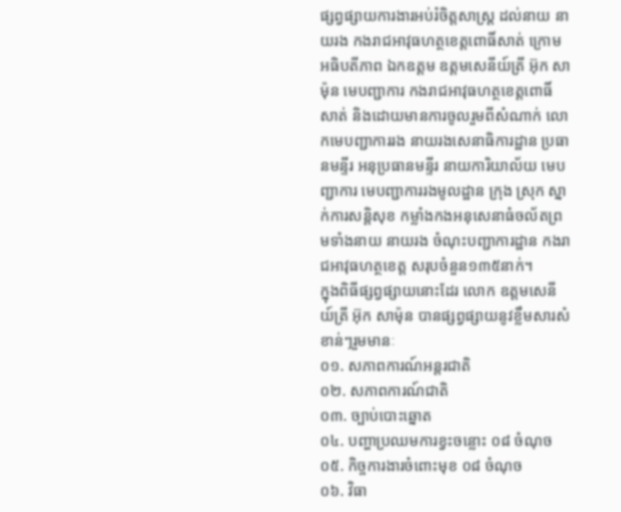ផ្សព្វផ្សាយការងារអប់រំចិត្តសាស្ត្រ ដល់នាយ នាយរង កងរាជអាវុធហត្ថខេត្តពោធិ៍សាត់ ក្រោមអធិបតីភាព ឯកឧត្តម ឧត្តមសេនីយ៍ត្រី អ៊ុក សាម៉ុន មេបញ្ជាការ កងរាជអាវុធហត្ថខេត្តពោធិ៍សាត់ និងដោយមានការចូលរួមពីសំណាក់ លោកមេបញ្ជាការរង នាយរងសេនាធិការដ្ឋាន ប្រធានមន្ទីរ អនុប្រធានមន្ទីរ នាយការិយាល័យ មេបញ្ជាការ មេបញ្ជាការរងមូលដ្ឋាន ក្រុង ស្រុក ស្នាក់ការសន្តិសុខ កម្លាំងកងអនុសេនាធំចល័តព្រមទាំងនាយ នាយរង ចំណុះបញ្ជាការដ្ឋាន កងរាជអាវុធហត្ថខេត្ត សរុបចំនួន១៣៥នាក់។
ក្នុងពិធីផ្សព្វផ្សាយនោះដែរ លោក ឧត្តមសេនីយ៍ត្រី អ៊ុក សាម៉ុន បានផ្សព្វផ្សាយនូវខ្លឹមសារសំខាន់ៗរួមមានៈ
០១. សភាពការណ៍អន្តរជាតិ
០២. សភាពការណ៍ជាតិ
០៣. ច្បាប់បោះឆ្នោត
០៤. បញ្ហាប្រឈមការខ្វះចន្លោះ ០៨ ចំណុច
០៥. កិច្ចការងារចំពោះមុខ ០៨ ចំណុច
០៦. វិធា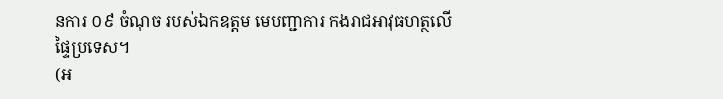នការ ០៩ ចំណុច របស់ឯកឧត្តម មេបញ្ជាការ កងរាជអាវុធហត្ថលើផ្ទៃប្រទេស។
(អ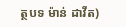ត្ថបទ ម៉ាន់ ដាវីត)